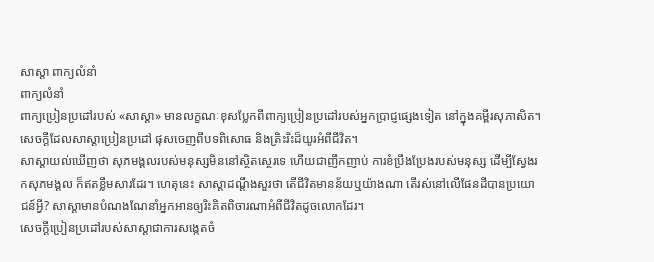សាស្តា ពាក្យលំនាំ
ពាក្យលំនាំ
ពាក្យប្រៀនប្រដៅរបស់ «សាស្ដា» មានលក្ខណៈខុសប្លែកពីពាក្យប្រៀនប្រដៅរបស់អ្នកប្រាជ្ញផ្សេងទៀត នៅក្នុងគម្ពីរសុភាសិត។ សេចក្ដីដែលសាស្ដាប្រៀនប្រដៅ ផុសចេញពីបទពិសោធ និងត្រិះរិះដ៏យូរអំពីជីវិត។
សាស្ដាយល់ឃើញថា សុភមង្គលរបស់មនុស្សមិននៅស្ថិតស្ថេរទេ ហើយជាញឹកញាប់ ការខំប្រឹងប្រែងរបស់មនុស្ស ដើម្បីស្វែងរកសុភមង្គល ក៏ឥតខ្លឹមសារដែរ។ ហេតុនេះ សាស្ដាដណ្ដឹងសួរថា តើជីវិតមានន័យឬយ៉ាងណា តើរស់នៅលើផែនដីបានប្រយោជន៍អ្វី? សាស្ដាមានបំណងណែនាំអ្នកអានឲ្យរិះគិតពិចារណាអំពីជីវិតដូចលោកដែរ។
សេចក្ដីប្រៀនប្រដៅរបស់សាស្ដាជាការសង្កេតចំ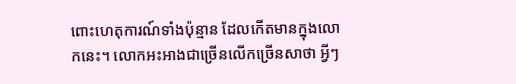ពោះហេតុការណ៍ទាំងប៉ុន្មាន ដែលកើតមានក្នុងលោកនេះ។ លោកអះអាងជាច្រើនលើកច្រើនសាថា អ្វីៗ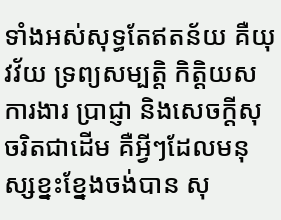ទាំងអស់សុទ្ធតែឥតន័យ គឺយុវវ័យ ទ្រព្យសម្បត្តិ កិត្តិយស ការងារ ប្រាជ្ញា និងសេចក្ដីសុចរិតជាដើម គឺអ្វីៗដែលមនុស្សខ្នះខ្នែងចង់បាន សុ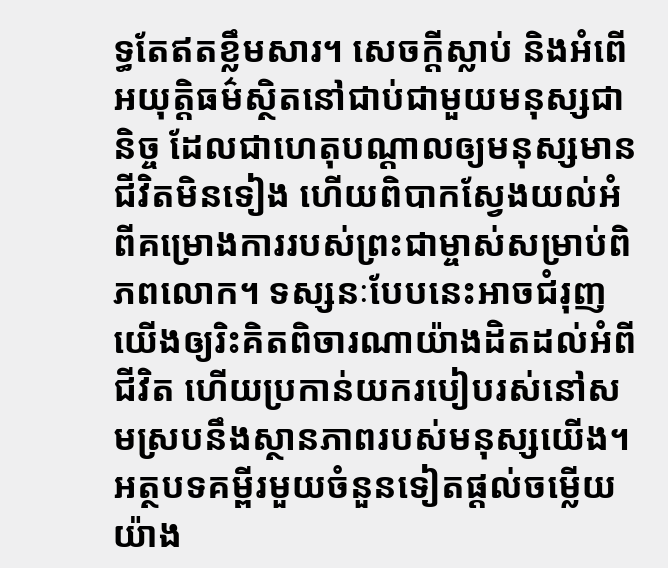ទ្ធតែឥតខ្លឹមសារ។ សេចក្ដីស្លាប់ និងអំពើអយុត្តិធម៌ស្ថិតនៅជាប់ជាមួយមនុស្សជានិច្ច ដែលជាហេតុបណ្ដាលឲ្យមនុស្សមានជីវិតមិនទៀង ហើយពិបាកស្វែងយល់អំពីគម្រោងការរបស់ព្រះជាម្ចាស់សម្រាប់ពិភពលោក។ ទស្សនៈបែបនេះអាចជំរុញយើងឲ្យរិះគិតពិចារណាយ៉ាងដិតដល់អំពីជីវិត ហើយប្រកាន់យករបៀបរស់នៅសមស្របនឹងស្ថានភាពរបស់មនុស្សយើង។
អត្ថបទគម្ពីរមួយចំនួនទៀតផ្ដល់ចម្លើយយ៉ាង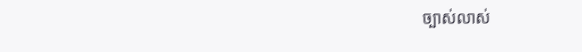ច្បាស់លាស់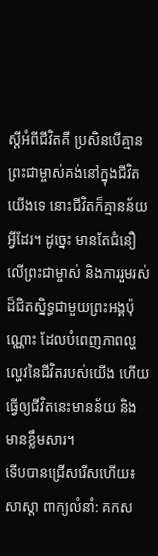ស្ដីអំពីជីវិតគឺ ប្រសិនបើគ្មានព្រះជាម្ចាស់គង់នៅក្នុងជីវិតយើងទេ នោះជីវិតក៏គ្មានន័យអ្វីដែរ។ ដូច្នេះ មានតែជំនឿលើព្រះជាម្ចាស់ និងការរួមរស់ដ៏ជិតស្និទ្ធជាមួយព្រះអង្គប៉ុណ្ណោះ ដែលបំពេញភាពល្ហល្ហេវនៃជីវិតរបស់យើង ហើយធ្វើឲ្យជីវិតនេះមានន័យ និងមានខ្លឹមសារ។
ទើបបានជ្រើសរើសហើយ៖
សាស្តា ពាក្យលំនាំ: គកស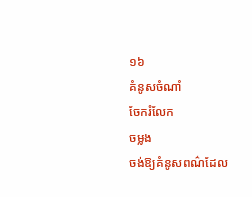១៦
គំនូសចំណាំ
ចែករំលែក
ចម្លង
ចង់ឱ្យគំនូសពណ៌ដែល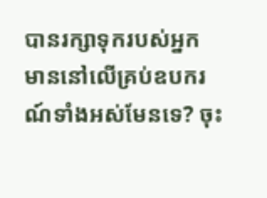បានរក្សាទុករបស់អ្នក មាននៅលើគ្រប់ឧបករណ៍ទាំងអស់មែនទេ? ចុះ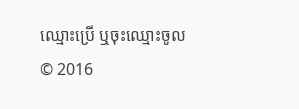ឈ្មោះប្រើ ឬចុះឈ្មោះចូល
© 2016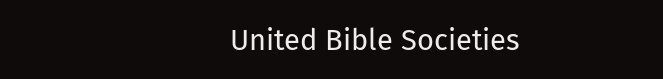United Bible Societies